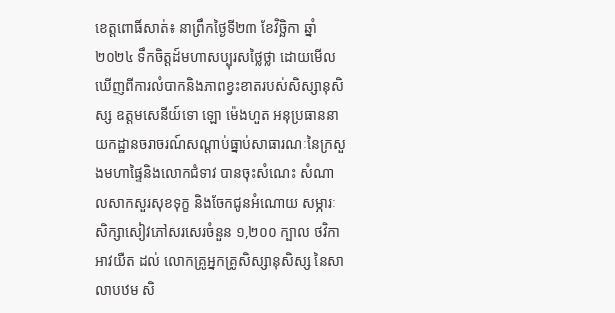ខេត្តពោធិ៍សាត់៖ នាព្រឹកថ្ងៃទី២៣ ខែវិច្ឆិកា ឆ្នាំ២០២៤ ទឹកចិត្តដ៍មហាសប្បុរសថ្លៃថ្លា ដោយមើលឃើញពីការលំបាកនិងភាពខ្វះខាតរបស់សិស្សានុសិស្ស ឧត្តមសេនីយ៍ទោ ឡោ ម៉េងហួត អនុប្រធាននាយកដ្ឋានចរាចរណ៍សណ្ដាប់ធ្នាប់សាធារណៈនៃក្រសួងមហាផ្ទៃនិងលោកជំទាវ បានចុះសំណេះ សំណាលសាកសួរសុខទុក្ខ និងចែកជូនអំណោយ សម្ភារៈសិក្សាសៀវភៅសរសេរចំនួន ១,២០០ ក្បាល ថវិកា អាវយឺត ដល់ លោកគ្រូអ្នកគ្រូសិស្សានុសិស្ស នៃសាលាបឋម សិ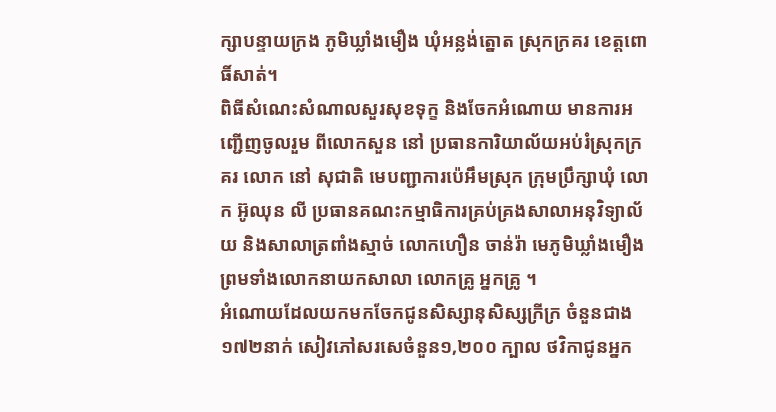ក្សាបន្ទាយក្រង ភូមិឃ្លាំងមឿង ឃុំអន្លង់ត្នោត ស្រុកក្រគរ ខេត្តពោធិ៍សាត់។
ពិធីសំណេះសំណាលសួរសុខទុក្ខ និងចែកអំណោយ មានការអញ្ជើញចូលរួម ពីលោកសួន នៅ ប្រធានការិយាល័យអប់រំស្រុកក្រគរ លោក នៅ សុជាតិ មេបញ្ជាការប៉េអឹមស្រុក ក្រុមប្រឹក្សាឃុំ លោក អ៊ូឈុន លី ប្រធានគណះកម្មាធិការគ្រប់គ្រងសាលាអនុវិទ្យាល័យ និងសាលាត្រពាំងស្មាច់ លោកហឿន ចាន់រ៉ា មេភូមិឃ្លាំងមឿង ព្រមទាំងលោកនាយកសាលា លោកគ្រូ អ្នកគ្រូ ។
អំណោយដែលយកមកចែកជូនសិស្សានុសិស្សក្រីក្រ ចំនួនជាង១៧២នាក់ សៀវភៅសរសេចំនួន១,២០០ ក្បាល ថវិកាជូនអ្នក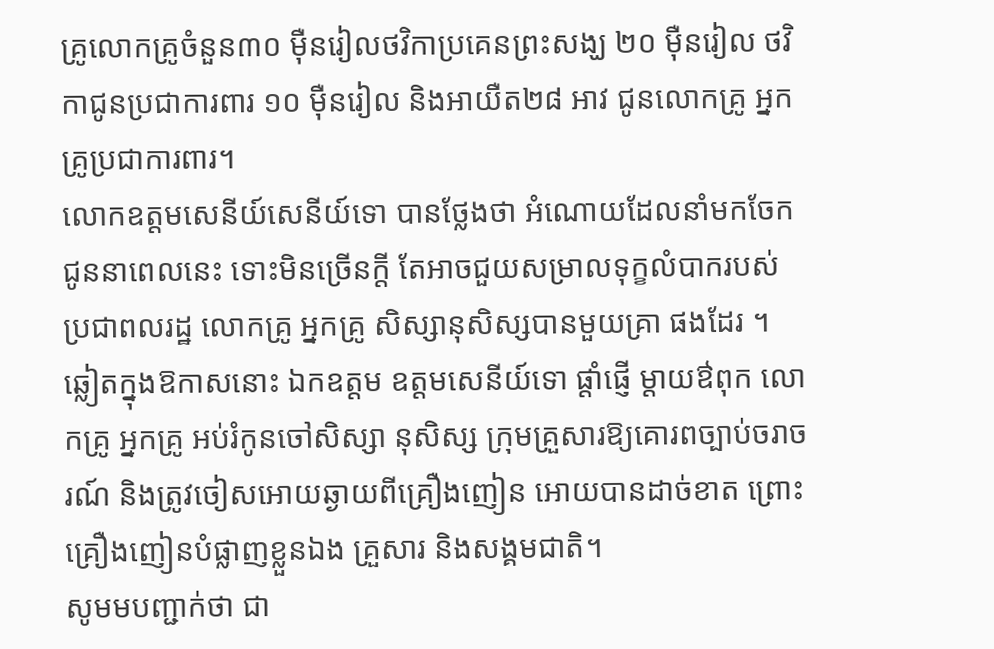គ្រូលោកគ្រូចំនួន៣០ ម៉ឺនរៀលថវិកាប្រគេនព្រះសង្ឃ ២០ ម៉ឺនរៀល ថវិកាជូនប្រជាការពារ ១០ ម៉ឺនរៀល និងអាយឺត២៨ អាវ ជូនលោកគ្រូ អ្នកគ្រូប្រជាការពារ។
លោកឧត្តមសេនីយ៍សេនីយ៍ទោ បានថ្លែងថា អំណោយដែលនាំមកចែកជូននាពេលនេះ ទោះមិនច្រើនក្តី តែអាចជួយសម្រាលទុក្ខលំបាករបស់ ប្រជាពលរដ្ឋ លោកគ្រូ អ្នកគ្រូ សិស្សានុសិស្សបានមួយគ្រា ផងដែរ ។
ឆ្លៀតក្នុងឱកាសនោះ ឯកឧត្តម ឧត្តមសេនីយ៍ទោ ផ្តាំផ្ញើ ម្តាយឳពុក លោកគ្រូ អ្នកគ្រូ អប់រំកូនចៅសិស្សា នុសិស្ស ក្រុមគ្រួសារឱ្យគោរពច្បាប់ចរាចរណ៍ និងត្រូវចៀសអោយឆ្ងាយពីគ្រឿងញៀន អោយបានដាច់ខាត ព្រោះគ្រឿងញៀនបំផ្លាញខ្លួនឯង គ្រួសារ និងសង្គមជាតិ។
សូមមបញ្ជាក់ថា ជា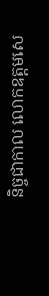និច្ចជាកាល លោកឧត្តមសេ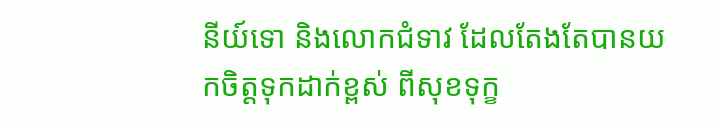នីយ៍ទោ និងលោកជំទាវ ដែលតែងតែបានយកចិត្តទុកដាក់ខ្ពស់ ពីសុខទុក្ខ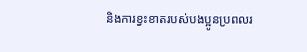និងការខ្វះខាតរបស់បងប្អូនប្រពលរ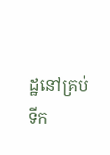ដ្ឋនៅគ្រប់ទីក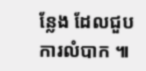ន្លែង ដែលជួបការលំបាក ៕